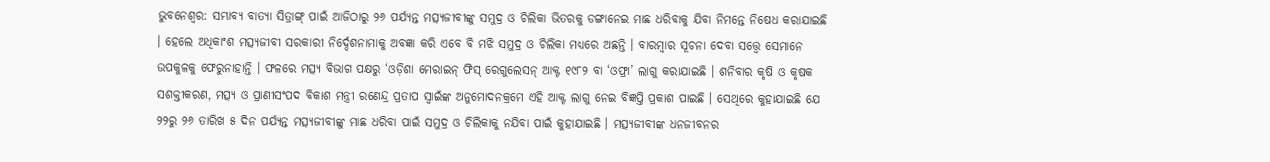ଭୁବନେଶ୍ୱର: ସମ୍ଭାବ୍ୟ ବାତ୍ୟା ସିତ୍ରାଙ୍ଗ୍ ପାଇଁ ଆଜିଠାରୁ ୨୬ ପର୍ଯ୍ୟନ୍ତ ମତ୍ସ୍ୟଜୀବୀଙ୍କୁ ସମୁଦ୍ର ଓ ଚିଲିକା ଭିତରକୁ ଡଙ୍ଗାନେଇ ମାଛ ଧରିବାକୁ ଯିବା ନିମନ୍ତେ ନିଷେଧ କରାଯାଇଛି । ହେଲେ ଅଧିକାଂଶ ମତ୍ସ୍ୟଜୀବୀ ସରକାରୀ ନିର୍ଦ୍ଦେଶନାମାକୁ ଅବଜ୍ଞା କରି ଏବେ ବି ମଝି ସମୁଦ୍ର ଓ ଚିଲିକା ମଧ୍ୟରେ ଅଛନ୍ତି । ବାରମ୍ବାର ସୂଚନା ଦେବା ସତ୍ତ୍ୱେ ସେମାନେ ଉପକୁଳକୁ ଫେରୁନାହାନ୍ତି । ଫଳରେ ମତ୍ସ୍ୟ ବିଭାଗ ପକ୍ଷରୁ ‘ଓଡ଼ିଶା ମେରାଇନ୍ ଫିସ୍ ରେଗୁଲେସନ୍ ଆକ୍ଟ ୧୯୮୨ ବା ‘ଓଫ୍ରା’ ଲାଗୁ କରାଯାଇଛି । ଶନିବାର କୃଷି ଓ କୃଷକ ସଶକ୍ତୀକରଣ, ମତ୍ସ୍ୟ ଓ ପ୍ରାଣୀସଂପଦ ବିକାଶ ମନ୍ତ୍ରୀ ରଣେନ୍ଦ୍ର ପ୍ରତାପ ସ୍ୱାଇଁଙ୍କ ଅନୁମୋଦନକ୍ରମେ ଏହି ଆକ୍ଟ ଲାଗୁ ନେଇ ବିଜ୍ଞପ୍ତି ପ୍ରକାଶ ପାଇଛି । ସେଥିରେ କୁହାଯାଇଛି ଯେ ୨୨ରୁ ୨୬ ତାରିଖ ୫ ଦିନ ପର୍ଯ୍ୟନ୍ତ ମତ୍ସ୍ୟଜୀବୀଙ୍କୁ ମାଛ ଧରିବା ପାଇଁ ସମୁଦ୍ର ଓ ଚିଲିକାକୁ ନଯିବା ପାଇଁ କୁହାଯାଇଛି । ମତ୍ସ୍ୟଜୀବୀଙ୍କ ଧନଜୀବନର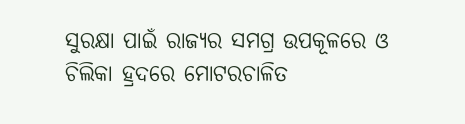ସୁରକ୍ଷା ପାଇଁ ରାଜ୍ୟର ସମଗ୍ର ଉପକୂଳରେ ଓ ଚିଲିକା ହ୍ରଦରେ ମୋଟରଚାଳିତ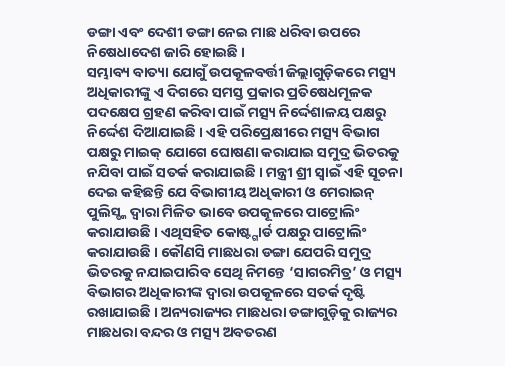ଡଙ୍ଗା ଏବଂ ଦେଶୀ ଡଙ୍ଗା ନେଇ ମାଛ ଧରିବା ଉପରେ ନିଷେଧାଦେଶ ଜାରି ହୋଇଛି ।
ସମ୍ଭାବ୍ୟ ବାତ୍ୟା ଯୋଗୁଁ ଉପକୂଳବର୍ତ୍ତୀ ଜିଲ୍ଲାଗୁଡ଼ିକରେ ମତ୍ସ୍ୟ ଅଧିକାରୀଙ୍କୁ ଏ ଦିଗରେ ସମସ୍ତ ପ୍ରକାର ପ୍ରତିଷେଧମୂଳକ ପଦକ୍ଷେପ ଗ୍ରହଣ କରିବା ପାଇଁ ମତ୍ସ୍ୟ ନିର୍ଦ୍ଦେଶାଳୟ ପକ୍ଷରୁ ନିର୍ଦ୍ଦେଶ ଦିଆଯାଇଛି । ଏହି ପରିପ୍ରେକ୍ଷୀରେ ମତ୍ସ୍ୟ ବିଭାଗ ପକ୍ଷରୁ ମାଇକ୍ ଯୋଗେ ଘୋଷଣା କରାଯାଇ ସମୁଦ୍ର ଭିତରକୁ ନଯିବା ପାଇଁ ସତର୍କ କରାଯାଇଛି । ମନ୍ତ୍ରୀ ଶ୍ରୀ ସ୍ୱାଇଁ ଏହି ସୂଚନା ଦେଇ କହିଛନ୍ତି ଯେ ବିଭାଗୀୟ ଅଧିକାରୀ ଓ ମେରାଇନ୍ ପୁଲିସ୍ଙ୍କ ଦ୍ୱାରା ମିଳିତ ଭାବେ ଉପକୂଳରେ ପାଟ୍ରୋଲିଂ କରାଯାଉଛି । ଏଥିସହିତ କୋଷ୍ଟ୍ଗାର୍ଡ ପକ୍ଷରୁ ପାଟ୍ରୋଲିଂ କରାଯାଉଛି । କୌଣସି ମାଛଧରା ଡଙ୍ଗା ଯେପରି ସମୁଦ୍ର ଭିତରକୁ ନଯାଇପାରିବ ସେଥି ନିମନ୍ତେ ‘ସାଗରମିତ୍ର’ ଓ ମତ୍ସ୍ୟ ବିଭାଗର ଅଧିକାରୀଙ୍କ ଦ୍ୱାରା ଉପକୂଳରେ ସତର୍କ ଦୃଷ୍ଟି ରଖାଯାଇଛି । ଅନ୍ୟରାଜ୍ୟର ମାଛଧରା ଡଙ୍ଗାଗୁଡ଼ିକୁ ରାଜ୍ୟର ମାଛଧରା ବନ୍ଦର ଓ ମତ୍ସ୍ୟ ଅବତରଣ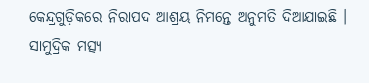କେନ୍ଦ୍ରଗୁଡ଼ିକରେ ନିରାପଦ ଆଶ୍ରୟ ନିମନ୍ତେ ଅନୁମତି ଦିଆଯାଇଛି । ସାମୁଦ୍ରିକ ମତ୍ସ୍ୟ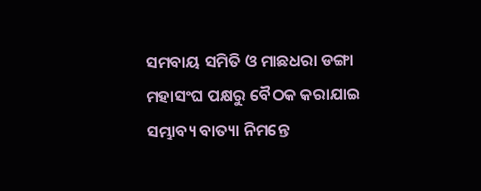ସମବାୟ ସମିତି ଓ ମାଛଧରା ଡଙ୍ଗା ମହାସଂଘ ପକ୍ଷରୁ ବୈଠକ କରାଯାଇ ସମ୍ଭାବ୍ୟ ବାତ୍ୟା ନିମନ୍ତେ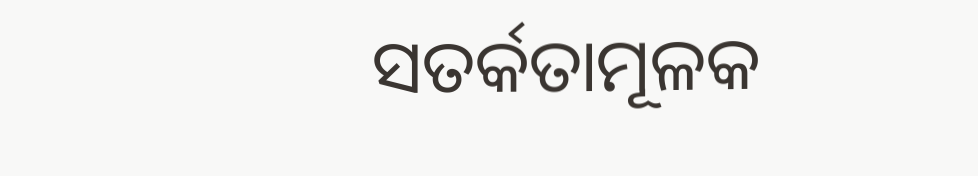ସତର୍କତାମୂଳକ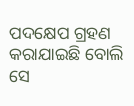ପଦକ୍ଷେପ ଗ୍ରହଣ କରାଯାଇଛି ବୋଲି ସେ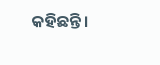କହିଛନ୍ତି ।